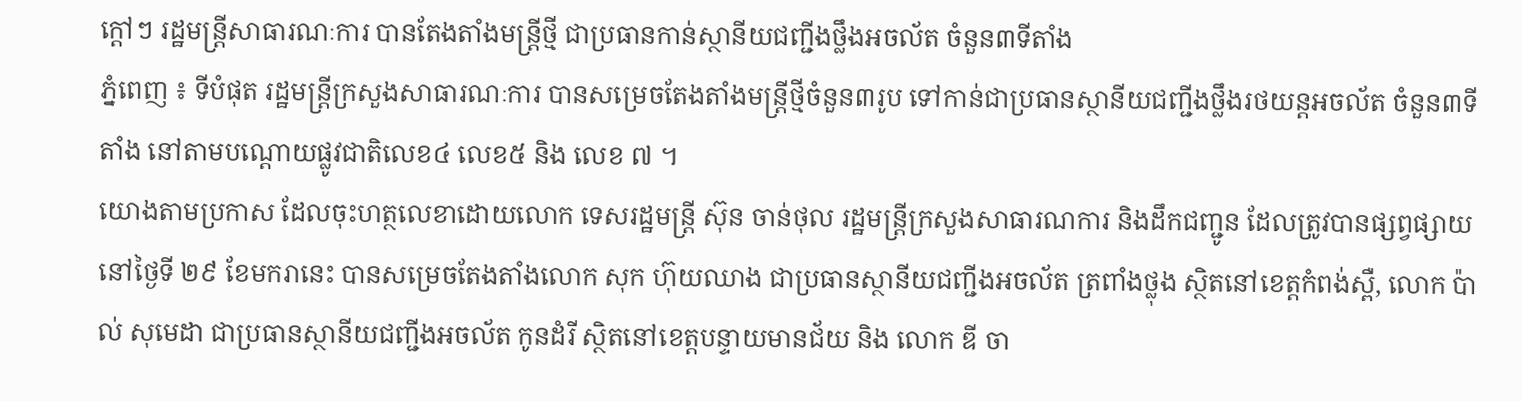ក្តៅៗ រដ្ឋមន្រ្តីសាធារណៈការ បានតែងតាំងមន្រ្តីថ្មី ជាប្រធានកាន់ស្ថានីយជញ្ជីងថ្លឹងអចល័ត ចំនួន៣ទីតាំង
ភ្នំពេញ ៖ ទីបំផុត រដ្ឋមន្រ្តីក្រសួងសាធារណៈការ បានសម្រេចតែងតាំងមន្រ្តីថ្មីចំនួន៣រូប ទៅកាន់ជាប្រធានស្ថានីយជញ្ជីងថ្លឹងរថយន្តអចល័ត ចំនួន៣ទីតាំង នៅតាមបណ្តោយផ្លូវជាតិលេខ៤ លេខ៥ និង លេខ ៧ ។
យោងតាមប្រកាស ដែលចុះហត្ថលេខាដោយលោក ទេសរដ្ឋមន្រ្តី ស៊ុន ចាន់ថុល រដ្ឋមន្រ្តីក្រសួងសាធារណការ និងដឹកជញ្ជូន ដែលត្រូវបានផ្សព្វផ្សាយនៅថ្ងៃទី ២៩ ខែមករានេះ បានសម្រេចតែងតាំងលោក សុក ហ៊ុយឈាង ជាប្រធានស្ថានីយជញ្ជីងអចល័ត ត្រពាំងថ្លុង ស្ថិតនៅខេត្តកំពង់ស្ពឺ, លោក ប៉ាល់ សុមេដា ជាប្រធានស្ថានីយជញ្ជីងអចល័ត កូនដំរី ស្ថិតនៅខេត្តបន្ទាយមានជ័យ និង លោក ឌី ចា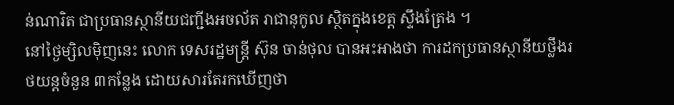ន់ណារិត ជាប្រធានស្ថានីយជញ្ជីងអចល័ត រាជានុកូល ស្ថិតក្នុងខេត្ត ស្ទឹងត្រែង ។
នៅថ្ងៃម្សិលម៉ិញនេះ លោក ទេសរដ្ឋមន្ត្រី ស៊ុន ចាន់ថុល បានអះអាងថា ការដកប្រធានស្ថានីយថ្លឹងរថយន្តចំនួន ៣កន្លែង ដោយសារតែរកឃើញថា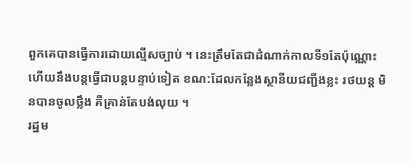ពួកគេបានធ្វើការដោយល្មើសច្បាប់ ។ នេះត្រឹមតែជាដំណាក់កាលទី១តែប៉ុណ្ណោះ ហើយនឹងបន្តធ្វើជាបន្តបន្ទាប់ទៀត ខណ:ដែលកន្លែងស្ថានីយជញ្ជីងខ្លះ រថយន្ត មិនបានចូលថ្លឹង គឺគ្រាន់តែបង់លុយ ។
រដ្ឋម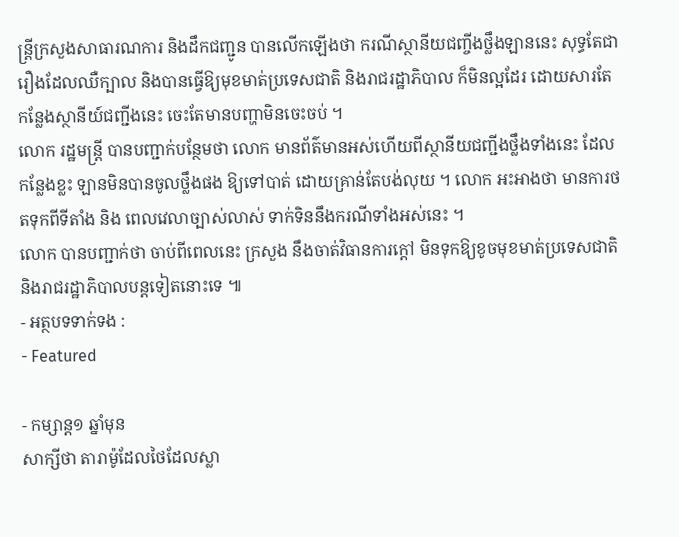ន្ត្រីក្រសួងសាធារណការ និងដឹកជញ្ជូន បានលើកឡើងថា ករណីស្ថានីយជញ្ចីងថ្លឹងឡាននេះ សុទ្ធតែជារឿងដែលឈឺក្បាល និងបានធ្វើឱ្យមុខមាត់ប្រទេសជាតិ និងរាជរដ្ឋាភិបាល ក៏មិនល្អដែរ ដោយសារតែកន្លែងស្ថានីយ៍ជញ្ជីងនេះ ចេះតែមានបញ្ហាមិនចេះចប់ ។
លោក រដ្ឋមន្រ្តី បានបញ្ជាក់បន្ថែមថា លោក មានព័ត៌មានអស់ហើយពីស្ថានីយជញ្ជីងថ្លឹងទាំងនេះ ដែលកន្លែងខ្លះ ឡានមិនបានចូលថ្លឹងផង ឱ្យទៅបាត់ ដោយគ្រាន់តែបង់លុយ ។ លោក អះអាងថា មានការថតទុកពីទីតាំង និង ពេលវេលាច្បាស់លាស់ ទាក់ទិននឹងករណីទាំងអស់នេះ ។
លោក បានបញ្ជាក់ថា ចាប់ពីពេលនេះ ក្រសួង នឹងចាត់វិធានការក្តៅ មិនទុកឱ្យខូចមុខមាត់ប្រទេសជាតិ និងរាជរដ្ឋាភិបាលបន្តទៀតនោះទេ ៕
- អត្ថបទទាក់ទង :
- Featured

- កម្សាន្ត១ ឆ្នាំមុន
សាក្សីថា តារាម៉ូដែលថៃដែលស្លា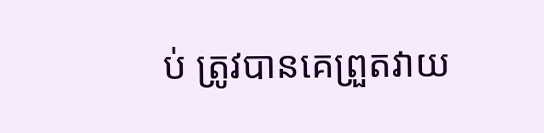ប់ ត្រូវបានគេព្រួតវាយ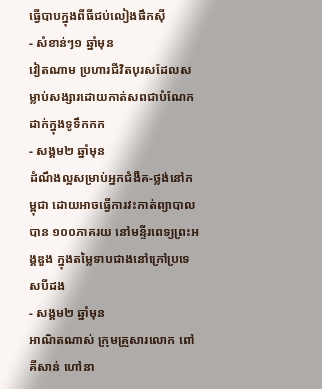ធ្វើបាបក្នុងពីធីជប់លៀងផឹកស៊ី
- សំខាន់ៗ១ ឆ្នាំមុន
វៀតណាម ប្រហារជីវិតបុរសដែលសម្លាប់សង្សារដោយកាត់សពជាបំណែកដាក់ក្នុងទូទឹកកក
- សង្គម២ ឆ្នាំមុន
ដំណឹងល្អសម្រាប់អ្នកជំងឺគ-ថ្លង់នៅកម្ពុជា ដោយអាចធ្វើការវះកាត់ព្យាបាលបាន ១០០ភាគរយ នៅមន្ទីរពេទ្យព្រះអង្គឌួង ក្នុងតម្លៃទាបជាងនៅក្រៅប្រទេសបីដង
- សង្គម២ ឆ្នាំមុន
អាណិតណាស់ ក្រុមគ្រួសារលោក ពៅ គីសាន់ ហៅនា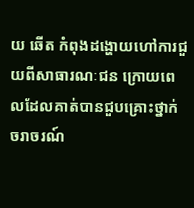យ ឆើត កំពុងដង្ហោយហៅការជួយពីសាធារណៈជន ក្រោយពេលដែលគាត់បានជួបគ្រោះថ្នាក់ចរាចរណ៍